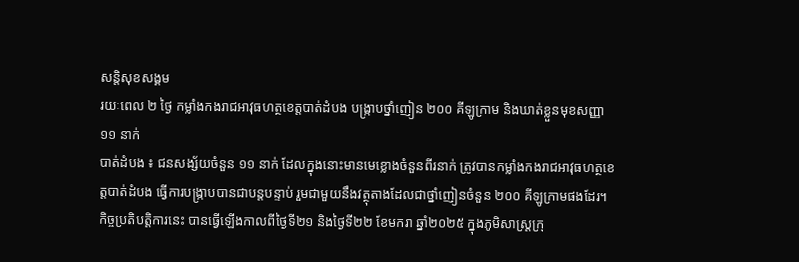សន្តិសុខសង្គម
រយៈពេល ២ ថ្ងៃ កម្លាំងកងរាជអាវុធហត្ថខេត្តបាត់ដំបង បង្ក្រាបថ្នាំញៀន ២០០ គីឡូក្រាម និងឃាត់ខ្លួនមុខសញ្ញា ១១ នាក់
បាត់ដំបង ៖ ជនសង្ស័យចំនួន ១១ នាក់ ដែលក្នុងនោះមានមេខ្លោងចំនួនពីរនាក់ ត្រូវបានកម្លាំងកងរាជអាវុធហត្ថខេត្តបាត់ដំបង ធ្វើការបង្ក្រាបបានជាបន្តបន្ទាប់ រួមជាមួយនឹងវត្ថុតាងដែលជាថ្នាំញៀនចំនួន ២០០ គីឡូក្រាមផងដែរ។
កិច្ចប្រតិបត្តិការនេះ បានធ្វើឡើងកាលពីថ្ងៃទី២១ និងថ្ងៃទី២២ ខែមករា ឆ្នាំ២០២៥ ក្នុងភូមិសាស្រ្តក្រុ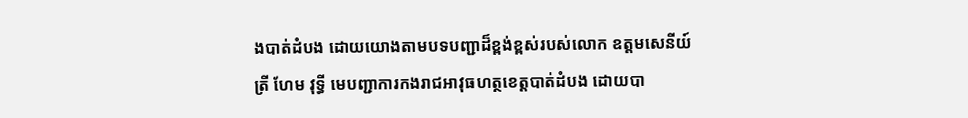ងបាត់ដំបង ដោយយោងតាមបទបញ្ជាដ៏ខ្ពង់ខ្ពស់របស់លោក ឧត្តមសេនីយ៍ត្រី ហែម វុទ្ធី មេបញ្ជាការកងរាជអាវុធហត្ថខេត្តបាត់ដំបង ដោយបា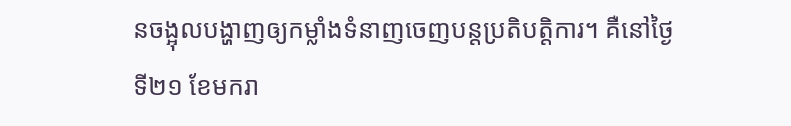នចង្អុលបង្ហាញឲ្យកម្លាំងទំនាញចេញបន្តប្រតិបត្តិការ។ គឺនៅថ្ងៃទី២១ ខែមករា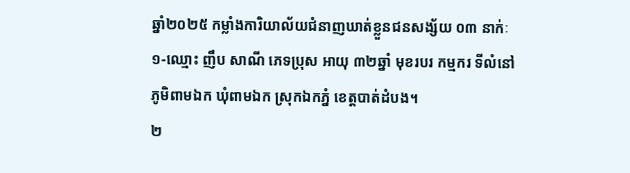ឆ្នាំ២០២៥ កម្លាំងការិយាល័យជំនាញឃាត់ខ្លួនជនសង្ស័យ ០៣ នាក់ៈ
១-ឈ្មោះ ញឹប សាណី ភេទប្រុស អាយុ ៣២ឆ្នាំ មុខរបរ កម្មករ ទីលំនៅភូមិពាមឯក ឃុំពាមឯក ស្រុកឯកភ្នំ ខេត្តបាត់ដំបង។
២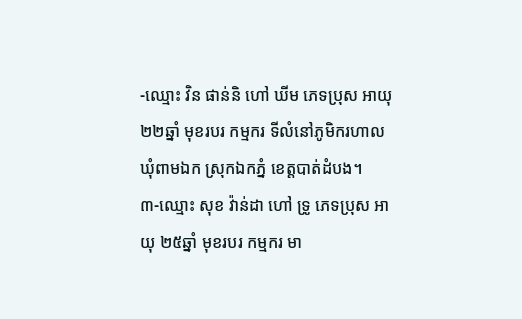-ឈ្មោះ វិន ផាន់និ ហៅ ឃីម ភេទប្រុស អាយុ ២២ឆ្នាំ មុខរបរ កម្មករ ទីលំនៅភូមិករហាល ឃុំពាមឯក ស្រុកឯកភ្នំ ខេត្តបាត់ដំបង។
៣-ឈ្មោះ សុខ វ៉ាន់ដា ហៅ ទ្រូ ភេទប្រុស អាយុ ២៥ឆ្នាំ មុខរបរ កម្មករ មា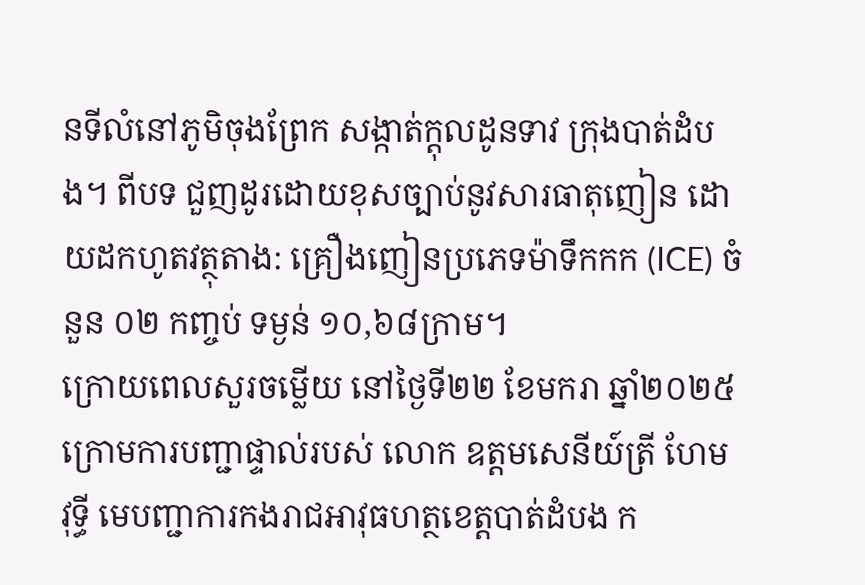នទីលំនៅភូមិចុងព្រែក សង្កាត់ក្តុលដូនទាវ ក្រុងបាត់ដំបង។ ពីបទ ជួញដូរដោយខុសច្បាប់នូវសារធាតុញៀន ដោយដកហូតវត្ថុតាង: គ្រឿងញៀនប្រភេទម៉ាទឹកកក (ICE) ចំនួន ០២ កញ្ចប់ ទម្ងន់ ១០,៦៨ក្រាម។
ក្រោយពេលសួរចម្លើយ នៅថ្ងៃទី២២ ខែមករា ឆ្នាំ២០២៥ ក្រោមការបញ្ជាផ្ទាល់របស់ លោក ឧត្តមសេនីយ៍ត្រី ហែម វុទ្ធី មេបញ្ជាការកងរាជអាវុធហត្ថខេត្តបាត់ដំបង ក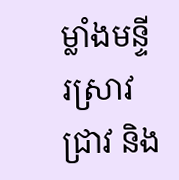ម្លាំងមន្ទីរស្រាវជ្រាវ និង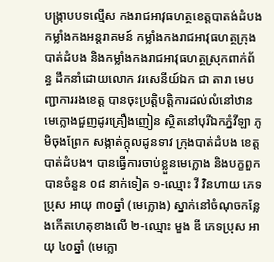បង្ក្រាបបទល្មើស កងរាជអាវុធហត្ថខេត្តបាតង់ដំបង កម្លាំងកងអន្តរាគមន៍ កម្លាំងកងរាជអាវុធហត្ថក្រុងបាត់ដំបង និងកម្លាំងកងរាជអាវុធហត្ថស្រុកពាក់ព័ន្ធ ដឹកនាំដោយលោក វរសេនីយ៍ឯក ជា តារា មេបញ្ជាការរងខេត្ត បានចុះប្រត្តិបត្តិការដល់លំនៅឋានមេក្លោងជួញដូរគ្រឿងញៀន ស្ថិតនៅបុរីឯកភ្នំវីឡា ភូមិចុងព្រែក សង្កាត់ក្តុលដូនទាវ ក្រុងបាត់ដំបង ខេត្តបាត់ដំបង។ បានធ្វើការចាប់ខ្លួនមេក្លោង និងបក្ខពួកបានចំនួន ០៨ នាក់ទៀត ១-ឈ្មោះ វី វិនហាយ ភេទប្រុស អាយុ ៣០ឆ្នាំ (មេក្លោង) ស្នាក់នៅចំណុចកន្លែងកើតហេតុខាងលើ ២-ឈ្មោះ មួង ឌី ភេទប្រុស អាយុ ៤០ឆ្នាំ (មេក្លោ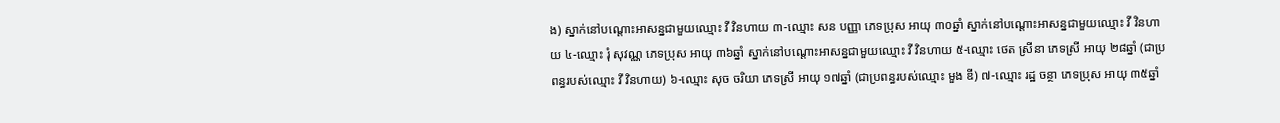ង) ស្នាក់នៅបណ្តោះអាសន្នជាមួយឈ្មោះ វី វិនហាយ ៣-ឈ្មោះ សន បញ្ញា ភេទប្រុស អាយុ ៣០ឆ្នាំ ស្នាក់នៅបណ្តោះអាសន្នជាមួយឈ្មោះ វី វិនហាយ ៤-ឈ្មោះ រុំ សុវណ្ណ ភេទប្រុស អាយុ ៣៦ឆ្នាំ ស្នាក់នៅបណ្តោះអាសន្នជាមួយឈ្មោះ វី វិនហាយ ៥-ឈ្មោះ ថេត ស្រីនា ភេទស្រី អាយុ ២៨ឆ្នាំ (ជាប្រពន្ធរបស់ឈ្មោះ វី វិនហាយ) ៦-ឈ្មោះ សុច ចរិយា ភេទស្រី អាយុ ១៧ឆ្នាំ (ជាប្រពន្ធរបស់ឈ្មោះ មួង ឌី) ៧-ឈ្មោះ រដ្ឋ ចន្ថា ភេទប្រុស អាយុ ៣៥ឆ្នាំ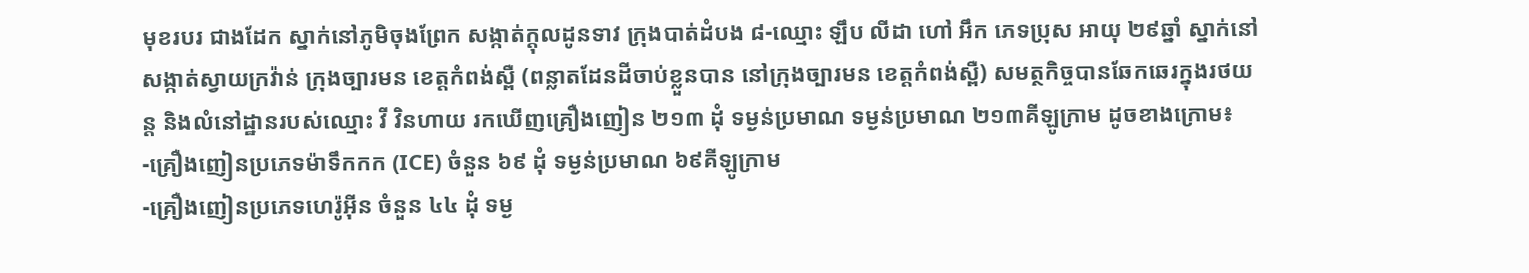មុខរបរ ជាងដែក ស្នាក់នៅភូមិចុងព្រែក សង្កាត់ក្តុលដូនទាវ ក្រុងបាត់ដំបង ៨-ឈ្មោះ ឡឹប លីដា ហៅ អឹក ភេទប្រុស អាយុ ២៩ឆ្នាំ ស្នាក់នៅ សង្កាត់ស្វាយក្រវ៉ាន់ ក្រុងច្បារមន ខេត្តកំពង់ស្ពឺ (ពន្លាតដែនដីចាប់ខ្លួនបាន នៅក្រុងច្បារមន ខេត្តកំពង់ស្ពឺ) សមត្ថកិច្ចបានឆែកឆេរក្នុងរថយន្ត និងលំនៅដ្ឋានរបស់ឈ្មោះ វី វិនហាយ រកឃើញគ្រឿងញៀន ២១៣ ដុំ ទម្ងន់ប្រមាណ ទម្ងន់ប្រមាណ ២១៣គីឡូក្រាម ដូចខាងក្រោម៖
-គ្រឿងញៀនប្រភេទម៉ាទឹកកក (ICE) ចំនួន ៦៩ ដុំ ទម្ងន់ប្រមាណ ៦៩គីឡូក្រាម
-គ្រឿងញៀនប្រភេទហេរ៉ូអ៊ីន ចំនួន ៤៤ ដុំ ទម្ង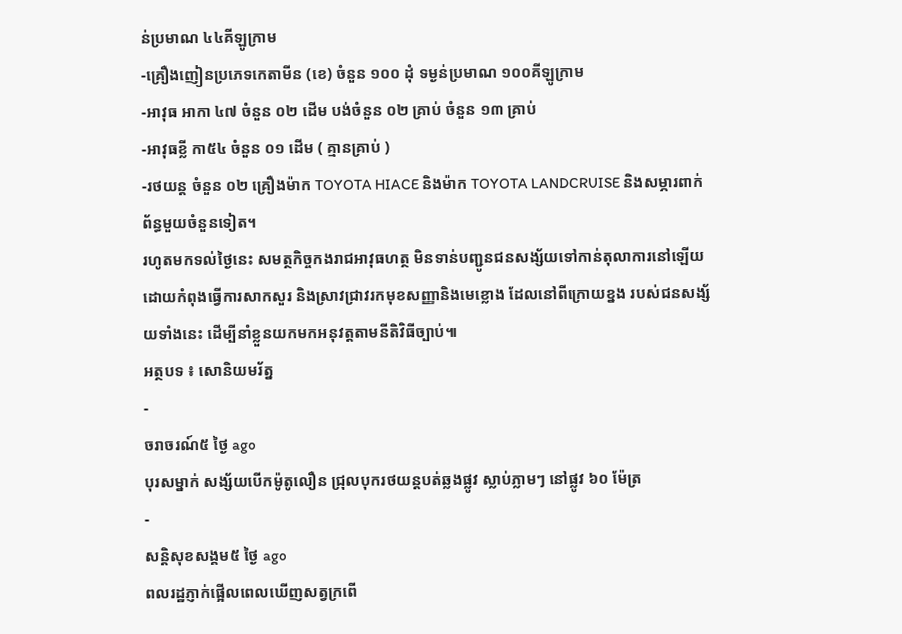ន់ប្រមាណ ៤៤គីឡូក្រាម
-គ្រឿងញៀនប្រភេទកេតាមីន (ខេ) ចំនួន ១០០ ដុំ ទម្ងន់ប្រមាណ ១០០គីឡូក្រាម
-អាវុធ អាកា ៤៧ ចំនួន ០២ ដើម បង់ចំនួន ០២ គ្រាប់ ចំនួន ១៣ គ្រាប់
-អាវុធខ្លី កា៥៤ ចំនួន ០១ ដើម ( គ្មានគ្រាប់ )
-រថយន្ត ចំនួន ០២ គ្រឿងម៉ាក TOYOTA HIACE និងម៉ាក TOYOTA LANDCRUISE និងសម្ភារពាក់ព័ន្ធមួយចំនួនទៀត។
រហូតមកទល់ថ្ងៃនេះ សមត្ថកិច្ចកងរាជអាវុធហត្ថ មិនទាន់បញ្ជូនជនសង្ស័យទៅកាន់តុលាការនៅឡើយ ដោយកំពុងធ្វើការសាកសួរ និងស្រាវជ្រាវរកមុខសញ្ញានិងមេខ្លោង ដែលនៅពីក្រោយខ្នង របស់ជនសង្ស័យទាំងនេះ ដើម្បីនាំខ្លួនយកមកអនុវត្តតាមនីតិវិធីច្បាប់៕
អត្ថបទ ៖ សោនិយមរ័ត្ន
-
ចរាចរណ៍៥ ថ្ងៃ ago
បុរសម្នាក់ សង្ស័យបើកម៉ូតូលឿន ជ្រុលបុករថយន្តបត់ឆ្លងផ្លូវ ស្លាប់ភ្លាមៗ នៅផ្លូវ ៦០ ម៉ែត្រ
-
សន្តិសុខសង្គម៥ ថ្ងៃ ago
ពលរដ្ឋភ្ញាក់ផ្អើលពេលឃើញសត្វក្រពើ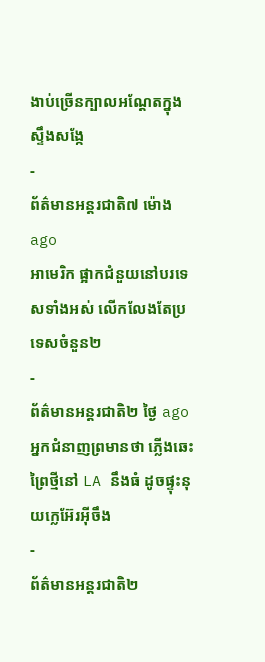ងាប់ច្រើនក្បាលអណ្ដែតក្នុងស្ទឹងសង្កែ
-
ព័ត៌មានអន្ដរជាតិ៧ ម៉ោង ago
អាមេរិក ផ្អាកជំនួយនៅបរទេសទាំងអស់ លើកលែងតែប្រទេសចំនួន២
-
ព័ត៌មានអន្ដរជាតិ២ ថ្ងៃ ago
អ្នកជំនាញព្រមានថា ភ្លើងឆេះព្រៃថ្មីនៅ LA នឹងធំ ដូចផ្ទុះនុយក្លេអ៊ែរអ៊ីចឹង
-
ព័ត៌មានអន្ដរជាតិ២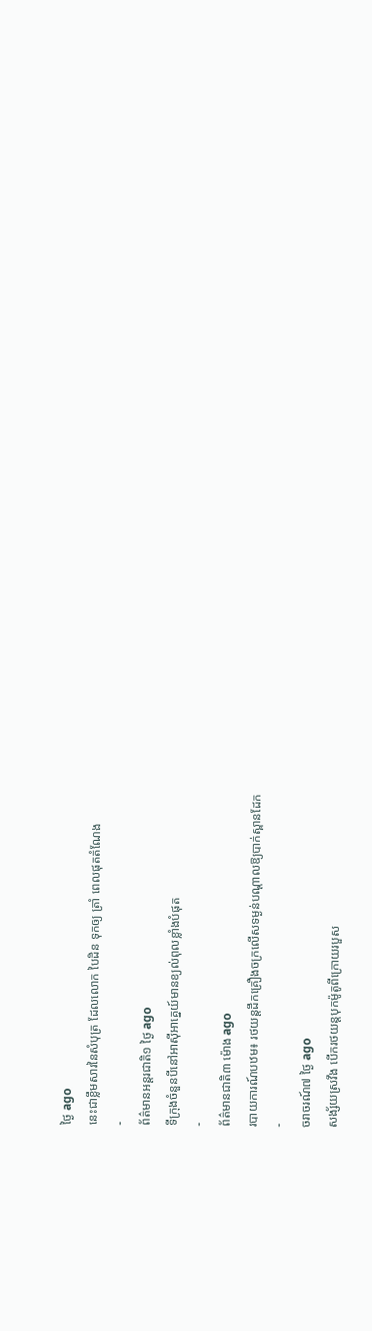ថ្ងៃ ago
នេះជាខ្លឹមសារនៃសំបុត្រ ដែលលោក បៃដិន ទុកឲ្យ ត្រាំ ពេលផុតតំណែង
-
ព័ត៌មានអន្ដរជាតិ១ ថ្ងៃ ago
ទីក្រុងចំនួនបីនៅអាស៊ីអាគ្នេយ៍មានខ្យល់ពុលខ្លាំងបំផុត
-
ព័ត៌មានជាតិ៣ ម៉ោង ago
របាយការណ៍បឋម៖ រថយន្តដឹកគ្រឿងចក្រលើសទម្ងន់បណ្តាលឱ្យបាក់ស្ពានដែក
-
ចរាចរណ៍៧ ថ្ងៃ ago
សង្ស័យស្រវឹង បើករថយន្តបុកម៉ូតូពីក្រោយរបួស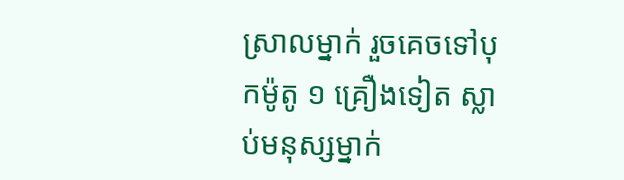ស្រាលម្នាក់ រួចគេចទៅបុកម៉ូតូ ១ គ្រឿងទៀត ស្លាប់មនុស្សម្នាក់